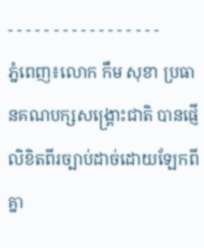- - - - - - - - - - - - - - - - -
ភ្នំពេញ៖លោក កឹម សុខា ប្រធានគណបក្សសង្រ្គោះជាតិ បានផ្ញើលិខិតពីរច្បាប់ដាច់ដោយឡែកពីគ្នា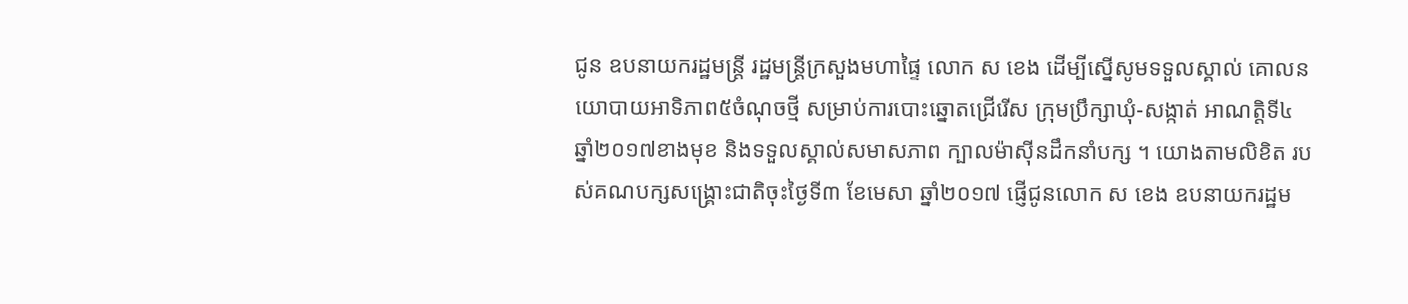ជូន ឧបនាយករដ្ឋមន្រ្តី រដ្ឋមន្រ្តីក្រសួងមហាផ្ទៃ លោក ស ខេង ដើម្បីស្នើសូមទទួលស្គាល់ គោលនយោបាយអាទិភាព៥ចំណុចថ្មី សម្រាប់ការបោះឆ្នោតជ្រើរើស ក្រុមប្រឹក្សាឃុំ-សង្កាត់ អាណត្តិទី៤ ឆ្នាំ២០១៧ខាងមុខ និងទទួលស្គាល់សមាសភាព ក្បាលម៉ាស៊ីនដឹកនាំបក្ស ។ យោងតាមលិខិត របស់គណបក្សសង្គ្រោះជាតិចុះថ្ងៃទី៣ ខែមេសា ឆ្នាំ២០១៧ ផ្ញើជូនលោក ស ខេង ឧបនាយករដ្ឋម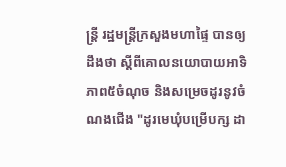ន្រ្តី រដ្ឋមន្រ្តីក្រសួងមហាផ្ទៃ បានឲ្យដឹងថា ស្ដីពីគោលនយោបាយអាទិភាព៥ចំណុច និងសម្រេចដូរនូវចំណងជើង "ដូរមេឃុំបម្រើបក្ស ដា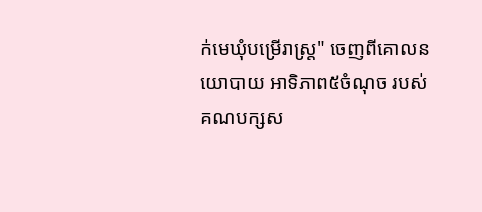ក់មេឃុំបម្រើរាស្រ្ត" ចេញពីគោលនយោបាយ អាទិភាព៥ចំណុច របស់គណបក្សស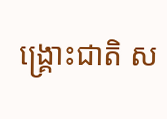ង្គ្រោះជាតិ ស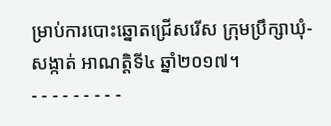ម្រាប់ការបោះឆ្នោតជ្រើសរើស ក្រុមប្រឹក្សាឃុំ-សង្កាត់ អាណត្តិទី៤ ឆ្នាំ២០១៧។
- - - - - - - - -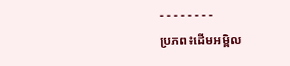- - - - - - - -
ប្រភព៖ដើមអម្ពិល